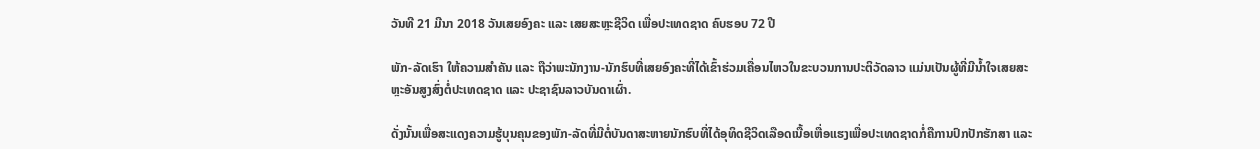ວັນທີ 21 ມີນາ 2018 ວັນເສຍອົງຄະ ແລະ ເສຍສະຫຼະຊີວິດ ເພື່ອປະເທດຊາດ ຄົບຮອບ 72 ປີ

ພັກ-ລັດເຮົາ ໃຫ້ຄວາມສໍາຄັນ ແລະ ຖືວ່າພະນັກງານ-ນັກຮົບທີ່ເສຍອົງຄະທີ່ໄດ້ເຂົ້າຮ່ວມເຄື່ອນໄຫວໃນຂະບວນການປະຕິວັດລາວ ແມ່ນເປັນຜູ້ທີ່ມີນໍ້າໃຈເສຍສະຫຼະອັນສູງສົ່ງຕໍ່ປະເທດຊາດ ແລະ ປະຊາຊົນລາວບັນດາເຜົ່າ.

ດັ່ງນັ້ນເພື່ອສະແດງຄວາມຮູ້ບຸນຄຸນຂອງພັກ-ລັດທີ່ມີຕໍ່ບັນດາສະຫາຍນັກຮົບທີ່ໄດ້ອຸທິດຊີວິດເລືອດເນື້ອເຫື່ອແຮງເພື່ອປະເທດຊາດກໍ່ຄືການປົກປັກຮັກສາ ແລະ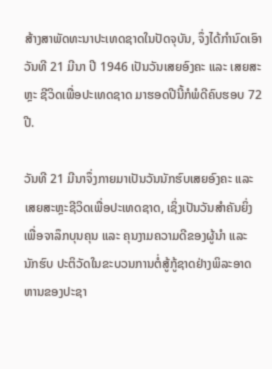ສ້າງສາພັດທະນາປະເທດຊາດໃນປັດຈຸບັນ, ຈຶ່ງໄດ້ກໍານົດເອົາ ວັນທີ 21 ມີນາ ປີ 1946 ເປັນວັນເສຍອົງຄະ ແລະ ເສຍສະຫຼະ ຊີວິດເພື່ອປະເທດຊາດ ມາຮອດປີນີ້ກໍພໍດີຄົບຮອບ 72 ປີ.

ວັນທີ 21 ມີນາຈຶ່ງກາຍມາເປັນວັນນັກຮົບເສຍອົງຄະ ແລະ ເສຍສະຫຼະຊີວິດເພື່ອປະເທດຊາດ, ເຊິ່ງເປັນວັນສໍາຄັນຍິ່ງ ເພື່ອຈາລຶກບຸນຄຸນ ແລະ ຄຸນງາມຄວາມດີຂອງຜູ້ນໍາ ແລະ ນັກຮົບ ປະຕິວັດໃນຂະບວນການຕໍ່ສູ້ກູ້ຊາດຢ່າງພິລະອາດຫານຂອງປະຊາ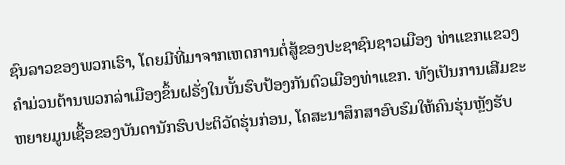ຊົນລາວຂອງພວກເຮົາ, ໂດຍມີທີ່ມາຈາກເຫດການຕໍ່ສູ້ຂອງປະຊາຊົນຊາວເມືອງ ທ່າແຂກແຂວງຄໍາມ່ວນຕ້ານພວກລ່າເມືອງຂຶ້ນຝຣັ່ງໃນບັ້ນຮົບປ້ອງກັນຕົວເມືອງທ່າແຂກ. ທັງເປັນການເສີມຂະຫຍາຍມູນເຊື້ອຂອງບັນດານັກຮົບປະຕິວັດຮຸ່ນກ່ອນ, ໂຄສະນາສຶກສາອົບຮົມໃຫ້ຄົນຮຸ່ນຫຼັງຮັບ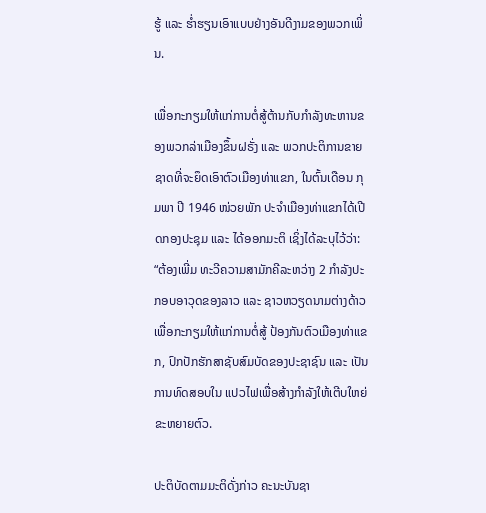ຮູ້ ແລະ ຮໍ່າຮຽນເອົາແບບຢ່າງອັນດີງາມຂອງພວກເພິ່ນ.

ເພື່ອກະກຽມໃຫ້ແກ່ການຕໍ່ສູ້ຕ້ານກັບກໍາລັງທະຫານຂອງພວກລ່າເມືອງຂຶ້ນຝຣັ່ງ ແລະ ພວກປະຕິການຂາຍຊາດທີ່ຈະຍຶດເອົາຕົວເມືອງທ່າແຂກ, ໃນຕົ້ນເດືອນ ກຸມພາ ປີ 1946 ໜ່ວຍພັກ ປະຈໍາເມືອງທ່າແຂກໄດ້ເປີດກອງປະຊຸມ ແລະ ໄດ້ອອກມະຕິ ເຊິ່ງໄດ້ລະບຸໄວ້ວ່າ: “ຕ້ອງເພີ່ມ ທະວີຄວາມສາມັກຄີລະຫວ່າງ 2 ກໍາລັງປະກອບອາວຸດຂອງລາວ ແລະ ຊາວຫວຽດນາມຕ່າງດ້າວ ເພື່ອກະກຽມໃຫ້ແກ່ການຕໍ່ສູ້ ປ້ອງກັນຕົວເມືອງທ່າແຂກ, ປົກປັກຮັກສາຊັບສົມບັດຂອງປະຊາຊົນ ແລະ ເປັນການທົດສອບໃນ ແປວໄຟເພື່ອສ້າງກໍາລັງໃຫ້ເຕີບໃຫຍ່ຂະຫຍາຍຕົວ.

ປະຕິບັດຕາມມະຕິດັ່ງກ່າວ ຄະນະບັນຊາ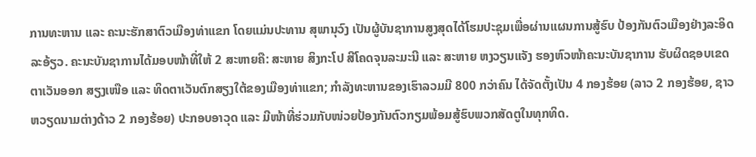ການທະຫານ ແລະ ຄະນະຮັກສາຕົວເມືອງທ່າແຂກ ໂດຍແມ່ນປະທານ ສຸພານຸວົງ ເປັນຜູ້ບັນຊາການສູງສຸດໄດ້ໂຮມປະຊຸມເພື່ອຜ່ານແຜນການສູ້ຮົບ ປ້ອງກັນຕົວເມືອງຢ່າງລະອິດ ລະອ້ຽວ. ຄະນະບັນຊາການໄດ້ມອບໜ້າທີ່ໃຫ້ 2 ສະຫາຍຄື: ສະຫາຍ ສິງກະໂປ ສີໂຄດຈຸນລະມະນີ ແລະ ສະຫາຍ ຫງວຽນແຈັງ ຮອງຫົວໜ້າຄະນະບັນຊາການ ຮັບຜິດຊອບເຂດຕາເວັນອອກ ສຽງເໜືອ ແລະ ທິດຕາເວັນຕົກສຽງໃຕ້ຂອງເມືອງທ່າແຂກ; ກໍາລັງທະຫານຂອງເຮົາລວມມີ 800 ກວ່າຄົນ ໄດ້ຈັດຕັ້ງເປັນ 4 ກອງຮ້ອຍ (ລາວ 2 ກອງຮ້ອຍ, ຊາວຫວຽດນາມຕ່າງດ້າວ 2 ກອງຮ້ອຍ) ປະກອບອາວຸດ ແລະ ມີໜ້າທີ່ຮ່ວມກັບໜ່ວຍປ້ອງກັນຕົວກຽມພ້ອມສູ້ຮົບພວກສັດຕູໃນທຸກທິດ.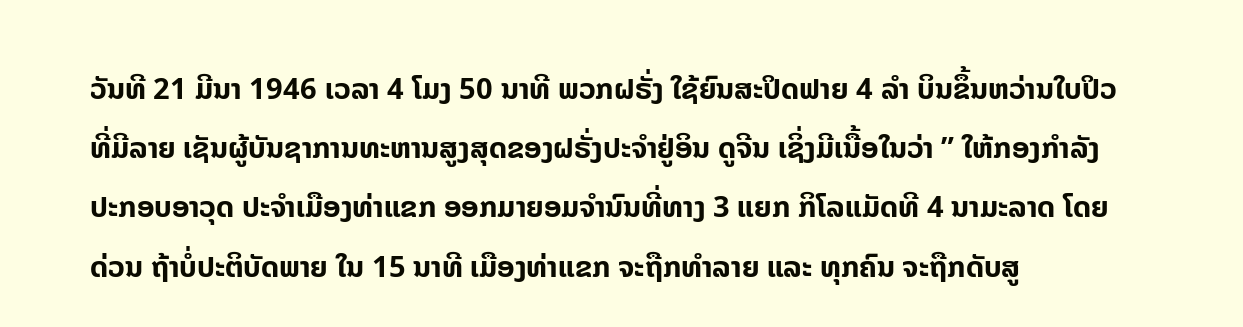ວັນທີ 21 ມີນາ 1946 ເວລາ 4 ໂມງ 50 ນາທີ ພວກຝຣັ່ງ ໃຊ້ຍົນສະປິດຟາຍ 4 ລຳ ບິນຂຶ້ນຫວ່ານໃບປິວທີ່ມີລາຍ ເຊັນຜູ້ບັນຊາການທະຫານສູງສຸດຂອງຝຣັ່ງປະຈຳຢູ່ອິນ ດູຈີນ ເຊິ່ງມີເນື້ອໃນວ່າ ” ໃຫ້ກອງກຳລັງປະກອບອາວຸດ ປະຈຳເມືອງທ່າແຂກ ອອກມາຍອມຈຳນົນທີ່ທາງ 3 ແຍກ ກິໂລແມັດທີ 4 ນາມະລາດ ໂດຍດ່ວນ ຖ້າບໍ່ປະຕິບັດພາຍ ໃນ 15 ນາທີ ເມືອງທ່າແຂກ ຈະຖືກທຳລາຍ ແລະ ທຸກຄົນ ຈະຖືກດັບສູ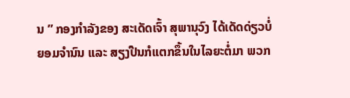ນ ” ກອງກຳລັງຂອງ ສະເດັດເຈົ້າ ສຸພານຸວົງ ໄດ້ເດັດດ່ຽວບໍ່ ຍອມຈຳນົນ ແລະ ສຽງປືນກໍແຕກຂຶ້ນໃນໄລຍະຕໍ່ມາ ພວກ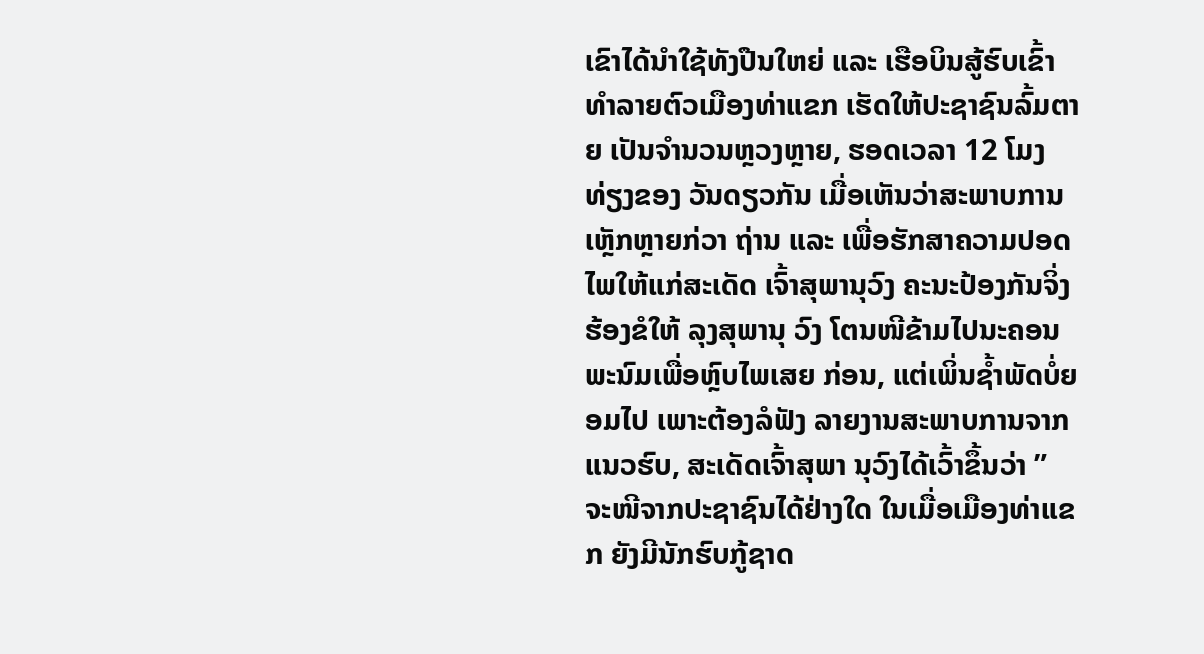ເຂົາໄດ້ນຳໃຊ້ທັງປືນໃຫຍ່ ແລະ ເຮືອບິນສູ້ຮົບເຂົ້າ ທຳລາຍຕົວເມືອງທ່າແຂກ ເຮັດໃຫ້ປະຊາຊົນລົ້ມຕາຍ ເປັນຈຳນວນຫຼວງຫຼາຍ, ຮອດເວລາ 12 ໂມງທ່ຽງຂອງ ວັນດຽວກັນ ເມື່ອເຫັນວ່າສະພາບການເຫຼັກຫຼາຍກ່ວາ ຖ່ານ ແລະ ເພື່ອຮັກສາຄວາມປອດໄພໃຫ້ແກ່ສະເດັດ ເຈົ້າສຸພານຸວົງ ຄະນະປ້ອງກັນຈິ່ງຮ້ອງຂໍໃຫ້ ລຸງສຸພານຸ ວົງ ໂຕນໜີຂ້າມໄປນະຄອນພະນົມເພື່ອຫຼົບໄພເສຍ ກ່ອນ, ແຕ່ເພິ່ນຊໍ້າພັດບໍ່ຍອມໄປ ເພາະຕ້ອງລໍຟັງ ລາຍງານສະພາບການຈາກແນວຮົບ, ສະເດັດເຈົ້າສຸພາ ນຸວົງໄດ້ເວົ້າຂຶ້ນວ່າ ” ຈະໜີຈາກປະຊາຊົນໄດ້ຢ່າງໃດ ໃນເມື່ອເມືອງທ່າແຂກ ຍັງມີນັກຮົບກູ້ຊາດ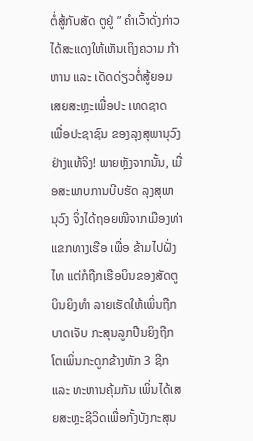ຕໍ່ສູ້ກັບສັດ ຕູຢູ່ ” ຄຳເວົ້າດັ່ງກ່າວ ໄດ້ສະແດງໃຫ້ເຫັນເຖິງຄວາມ ກ້າຫານ ແລະ ເດັດດ່ຽວຕໍ່ສູ້ຍອມເສຍສະຫຼະເພື່ອປະ ເທດຊາດ ເພື່ອປະຊາຊົນ ຂອງລຸງສຸພານຸວົງຢ່າງແທ້ຈິງ! ພາຍຫຼັງຈາກນັ້ນ, ເມື່ອສະພາບການບີບຮັດ ລຸງສຸພາ ນຸວົງ ຈິ່ງໄດ້ຖອຍໜີຈາກເມືອງທ່າແຂກທາງເຮືອ ເພື່ອ ຂ້າມໄປຝັ່ງໄທ ແຕ່ກໍຖືກເຮືອບິນຂອງສັດຕູບິນຍິງທຳ ລາຍເຮັດໃຫ້ເພິ່ນຖືກບາດເຈັບ ກະສຸນລູກປືນຍິງຖືກ ໂຕເພິ່ນກະດູກຂ້າງຫັກ 3 ຊີກ ແລະ ທະຫານຄຸ້ມກັນ ເພິ່ນໄດ້ເສຍສະຫຼະຊີວິດເພື່ອກັ້ງບັງກະສຸນ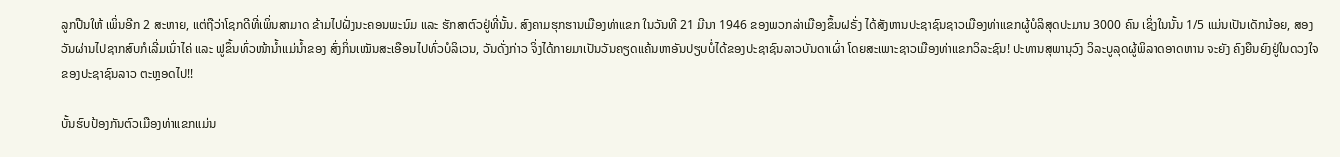ລູກປືນໃຫ້ ເພິ່ນອີກ 2 ສະຫາຍ, ແຕ່ຖືວ່າໂຊກດີທີ່ເພິ່ນສາມາດ ຂ້າມໄປຝັ່ງນະຄອນພະນົມ ແລະ ຮັກສາຕົວຢູ່ທີ່ນັ້ນ. ສົງຄາມຮຸກຮານເມືອງທ່າແຂກ ໃນວັນທີ 21 ມີນາ 1946 ຂອງພວກລ່າເມືອງຂຶ້ນຝຣັ່ງ ໄດ້ສັງຫານປະຊາຊົນຊາວເມືອງທ່າແຂກຜູ້ບໍລິສຸດປະມານ 3000 ຄົນ ເຊິ່ງໃນນັ້ນ 1/5 ແມ່ນເປັນເດັກນ້ອຍ, ສອງວັນຜ່ານໄປຊາກສົບກໍເລີ່ມເນົ່າໄຄ່ ແລະ ຟູຂຶ້ນທົ່ວໜ້ານ້ຳແມ່ນໍ້າຂອງ ສົ່ງກິ່ນເໝັນສະເອືອນໄປທົ່ວບໍລິເວນ, ວັນດັ່ງກ່າວ ຈິ່ງໄດ້ກາຍມາເປັນວັນຄຽດແຄ້ນຫາອັນປຽບບໍ່ໄດ້ຂອງປະຊາຊົນລາວບັນດາເຜົ່າ ໂດຍສະເພາະຊາວເມືອງທ່າແຂກວິລະຊົນ! ປະທານສຸພານຸວົງ ວິລະບູລຸດຜູ້ພິລາດອາດຫານ ຈະຍັງ ຄົງຍືນຍົງຢູ່ໃນດວງໃຈຂອງປະຊາຊົນລາວ ຕະຫຼອດໄປ!!

ບັ້ນຮົບປ້ອງກັນຕົວເມືອງທ່າແຂກແມ່ນ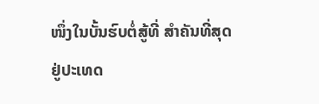ໜຶ່ງໃນບັ້ນຮົບຕໍ່ສູ້ທີ່ ສໍາຄັນທີ່ສຸດຢູ່ປະເທດ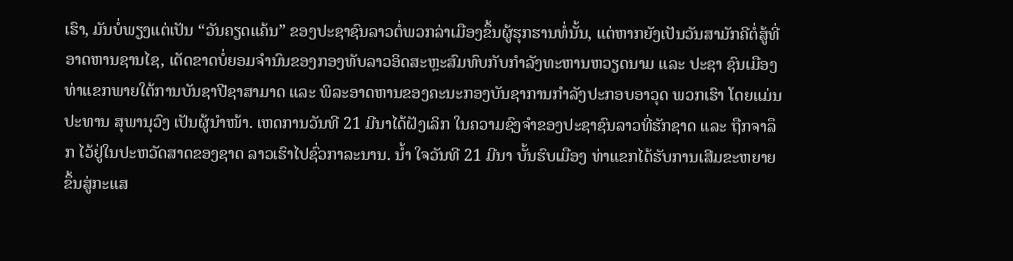ເຮົາ, ມັນບໍ່ພຽງແຕ່ເປັນ “ວັນຄຽດແຄ້ນ” ຂອງປະຊາຊົນລາວຕໍ່ພວກລ່າເມືອງຂຶ້ນຜູ້ຮຸກຮານທໍ່ນັ້ນ, ແຕ່ຫາກຍັງເປັນວັນສາມັກຄີຕໍ່ສູ້ທີ່ ອາດຫານຊານໄຊ, ເດັດຂາດບໍ່ຍອມຈໍານົນຂອງກອງທັບລາວອິດສະຫຼະສົມທົບກັບກໍາລັງທະຫານຫວຽດນາມ ແລະ ປະຊາ ຊົນເມືອງທ່າແຂກພາຍໃຕ້ການບັນຊາປີຊາສາມາດ ແລະ ພິລະອາດຫານຂອງຄະນະກອງບັນຊາການກໍາລັງປະກອບອາວຸດ ພວກເຮົາ ໂດຍແມ່ນປະທານ ສຸພານຸວົງ ເປັນຜູ້ນໍາໜ້າ. ເຫດການວັນທີ 21 ມີນາໄດ້ຝັງເລິກ ໃນຄວາມຊົງຈໍາຂອງປະຊາຊົນລາວທີ່ຮັກຊາດ ແລະ ຖືກຈາລຶກ ໄວ້ຢູ່ໃນປະຫວັດສາດຂອງຊາດ ລາວເຮົາໄປຊົ່ວກາລະນານ. ນໍ້າ ໃຈວັນທີ 21 ມີນາ ບັ້ນຮົບເມືອງ ທ່າແຂກໄດ້ຮັບການເສີມຂະຫຍາຍຂຶ້ນສູ່ກະແສ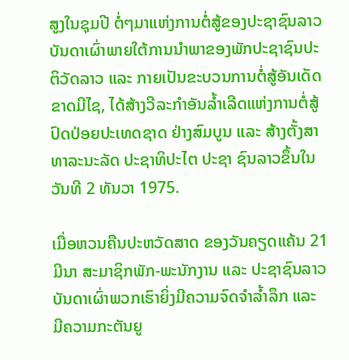ສູງໃນຊຸມປີ ຕໍ່ໆມາແຫ່ງການຕໍ່ສູ້ຂອງປະຊາຊົນລາວບັນດາເຜົ່າພາຍໃຕ້ການນໍາພາຂອງພັກປະຊາຊົນປະຕິວັດລາວ ແລະ ກາຍເປັນຂະບວນການຕໍ່ສູ້ອັນເດັດຂາດມີໄຊ, ໄດ້ສ້າງວີລະກໍາອັນລໍ້າເລີດແຫ່ງການຕໍ່ສູ້ປົດປ່ອຍປະເທດຊາດ ຢ່າງສົມບູນ ແລະ ສ້າງຕັ້ງສາທາລະນະລັດ ປະຊາທິປະໄຕ ປະຊາ ຊົນລາວຂຶ້ນໃນວັນທີ 2 ທັນວາ 1975.

ເມື່ອຫວນຄືນປະຫວັດສາດ ຂອງວັນຄຽດແຄ້ນ 21 ມີນາ ສະມາຊິກພັກ-ພະນັກງານ ແລະ ປະຊາຊົນລາວບັນດາເຜົ່າພວກເຮົາຍິ່ງມີຄວາມຈົດຈໍາລໍ້າລຶກ ແລະ ມີຄວາມກະຕັນຍູ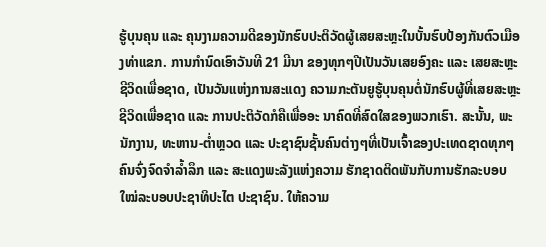ຮູ້ບຸນຄຸນ ແລະ ຄຸນງາມຄວາມດີຂອງນັກຮົບປະຕິວັດຜູ້ເສຍສະຫຼະໃນບັ້ນຮົບປ້ອງກັນຕົວເມືອງທ່າແຂກ. ການກຳນົດເອົາວັນທີ 21 ມີນາ ຂອງທຸກໆປີເປັນວັນເສຍອົງຄະ ແລະ ເສຍສະຫຼະຊີວິດເພື່ອຊາດ, ເປັນວັນແຫ່ງການສະແດງ ຄວາມກະຕັນຍູຮູ້ບຸນຄຸນຕໍ່ນັກຮົບຜູ້ທີ່ເສຍສະຫຼະຊີວິດເພື່ອຊາດ ແລະ ການປະຕິວັດກໍຄືເພື່ອອະ ນາຄົດທີ່ສົດໃສຂອງພວກເຮົາ. ສະນັ້ນ, ພະນັກງານ, ທະຫານ-ຕໍ່າຫຼວດ ແລະ ປະຊາຊົນຊັ້ນຄົນຕ່າງໆທີ່ເປັນເຈົ້າຂອງປະເທດຊາດທຸກໆຄົນຈົ່ງຈົດຈໍາລໍ້າລຶກ ແລະ ສະແດງພະລັງແຫ່ງຄວາມ ຮັກຊາດຕິດພັນກັບການຮັກລະບອບໃໝ່ລະບອບປະຊາທິປະໄຕ ປະຊາຊົນ. ໃຫ້ຄວາມ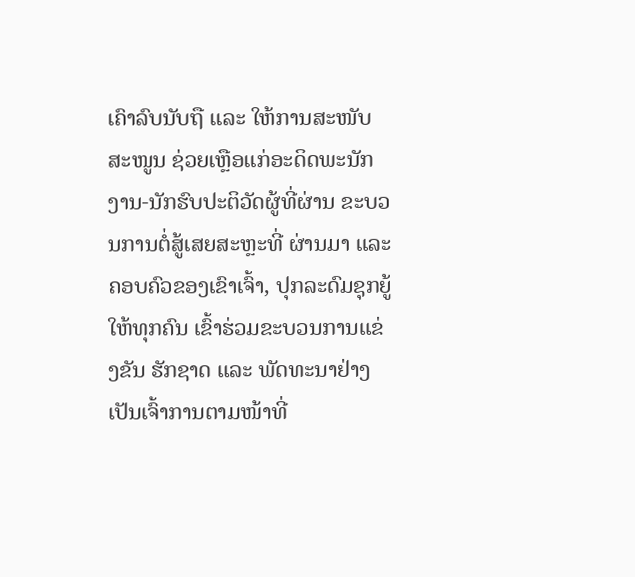ເຄົາລົບນັບຖື ແລະ ໃຫ້ການສະໜັບສະໜູນ ຊ່ວຍເຫຼືອແກ່ອະດິດພະນັກງານ-ນັກຮົບປະຕິວັດຜູ້ທີ່ຜ່ານ ຂະບວນການຕໍ່ສູ້ເສຍສະຫຼະທີ່ ຜ່ານມາ ແລະ ຄອບຄົວຂອງເຂົາເຈົ້າ, ປຸກລະດົມຊຸກຍູ້ໃຫ້ທຸກຄົນ ເຂົ້າຮ່ວມຂະບວນການແຂ່ງຂັນ ຮັກຊາດ ແລະ ພັດທະນາຢ່າງເປັນເຈົ້າການຕາມໜ້າທີ່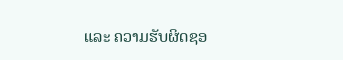ແລະ ຄວາມຮັບຜິດຊອ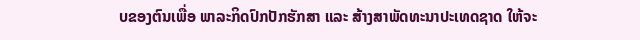ບຂອງຕົນເພື່ອ ພາລະກິດປົກປັກຮັກສາ ແລະ ສ້າງສາພັດທະນາປະເທດຊາດ ໃຫ້ຈະ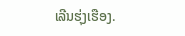ເລີນຮຸ່ງເຮືອງ.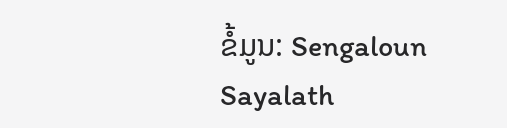ຂໍ້ມູນ: Sengaloun Sayalath